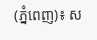(ភ្នំពេញ)៖ ស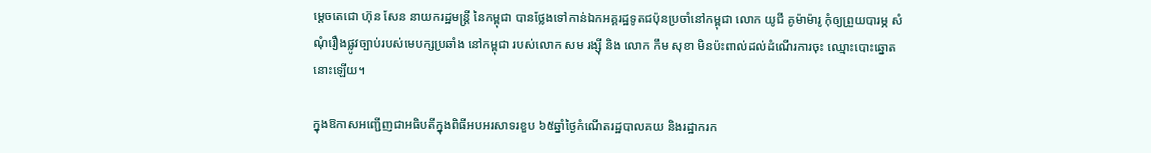ម្តេចតេជោ ហ៊ុន សែន នាយករដ្ឋមន្រ្តី នៃកម្ពុជា បានថ្លែងទៅកាន់ឯកអគ្គរដ្ឋទូតជប៉ុនប្រចាំនៅកម្ពុជា លោក យូជី គូម៉ាម៉ារូ កុំឲ្យព្រួយបារម្ភ សំណុំរឿងផ្លូវច្បាប់របស់មេបក្សប្រឆាំង នៅកម្ពុជា របស់លោក សម រង្ស៊ី និង លោក កឹម សុខា មិនប៉ះពាល់ដល់ដំណើរការចុះ ឈ្មោះបោះឆ្នោតនោះឡើយ។

ក្នុងឱកាសអញ្ជើញជាអធិបតីក្នុងពិធីអបអរសាទរខួប ៦៥ឆ្នាំថ្ងៃកំណើតរដ្ឋបាលគយ និងរដ្ឋាករក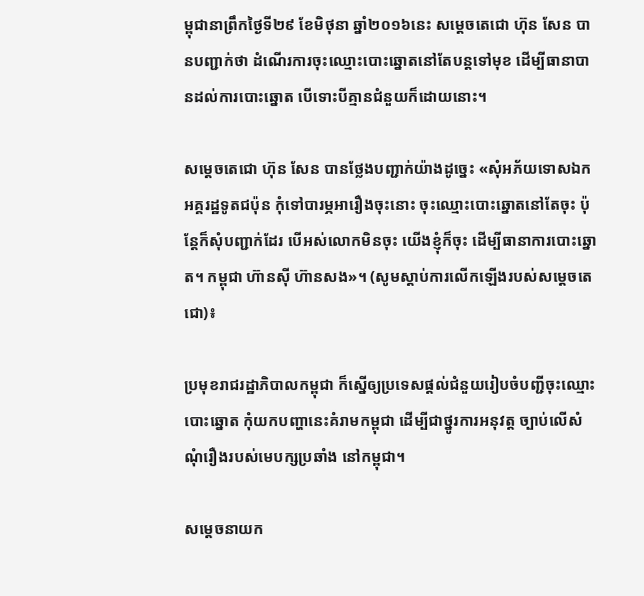ម្ពុជានាព្រឹកថ្ងៃទី២៩ ខែមិថុនា ឆ្នាំ២០១៦នេះ សម្តេចតេជោ ហ៊ុន សែន បានបញ្ជាក់ថា ដំណើរការចុះឈ្មោះបោះឆ្នោតនៅតែបន្តទៅមុខ ដើម្បីធានាបានដល់ការបោះឆ្នោត បើទោះបីគ្មានជំនួយក៏ដោយនោះ។

សម្តេចតេជោ ហ៊ុន សែន បានថ្លែងបញ្ជាក់យ៉ាងដូច្នេះ «សុំអភ័យទោសឯកអគ្គរដ្ឋទូតជប៉ុន កុំទៅបារម្ភអារឿងចុះនោះ ចុះឈ្មោះបោះឆ្នោតនៅតែចុះ ប៉ុន្តែក៏សុំបញ្ជាក់ដែរ បើអស់លោកមិនចុះ យើងខ្ញុំក៏ចុះ ដើម្បីធានាការបោះឆ្នោត។ កម្ពុជា ហ៊ានស៊ី ហ៊ានសង»។ (សូមស្តាប់ការលើកឡើងរបស់សម្តេចតេជោ)៖

ប្រមុខរាជរដ្ឋាភិបាលកម្ពុជា ក៏ស្នើឲ្យប្រទេសផ្តល់ជំនួយរៀបចំបញ្ជីចុះឈ្មោះបោះឆ្នោត កុំយកបញ្ហានេះគំរាមកម្ពុជា ដើម្បីជាថ្នូរការអនុវត្ត ច្បាប់លើសំណុំរឿងរបស់មេបក្សប្រឆាំង នៅកម្ពុជា។

សម្តេចនាយក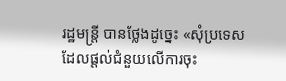រដ្ឋមន្រ្តី បានថ្លែងដូច្នេះ «សុំប្រទេស ដែលផ្តល់ជំនួយលើការចុះ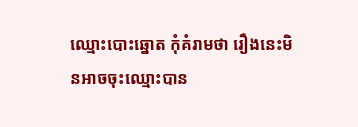ឈ្មោះបោះឆ្នោត កុំគំរាមថា រឿងនេះមិនអាចចុះឈ្មោះបាន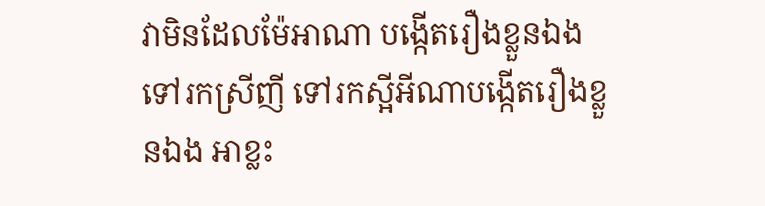វាមិនដែលម៉ែអាណា បង្កើតរឿងខ្លួនឯង ទៅរកស្រីញី ទៅរកស្អីអីណាបង្កើតរឿងខ្លួនឯង អាខ្លះ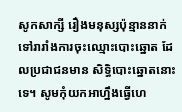សូកសាក្សី រឿងមនុស្សប៉ុន្មាននាក់ ទៅរារាំងការចុះឈ្មោះបោះឆ្នោត ដែលប្រជាជនមាន សិទ្ធិបោះឆ្នោតនោះទេ។ សូមកុំយកអាហ្នឹងធ្វើហេ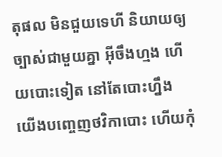តុផល មិនជួយទេហី និយាយឲ្យច្បាស់ជាមួយគ្នា អ៊ីចឹងហ្មង ហើយបោះទៀត នៅតែបោះហ្នឹង យើងបញ្ចេញថវិកាបោះ ហើយកុំ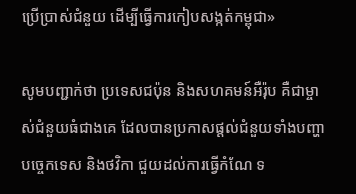ប្រើប្រាស់ជំនួយ ដើម្បីធ្វើការកៀបសង្កត់កម្ពុជា»

សូមបញ្ជាក់ថា ប្រទេសជប៉ុន និងសហគមន៍អឺរ៉ុប គឺជាម្ចាស់ជំនួយធំជាងគេ ដែលបានប្រកាសផ្តល់ជំនួយទាំងបញ្ហាបច្ចេកទេស និងថវិកា ជួយដល់ការធ្វើកំណែ ទ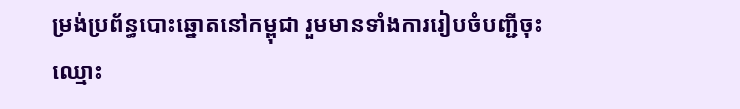ម្រង់ប្រព័ន្ធបោះឆ្នោតនៅកម្ពុជា រួមមានទាំងការរៀបចំបញ្ជីចុះឈ្មោះ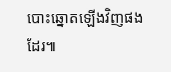បោះឆ្នោតឡើងវិញផងដែរ៕